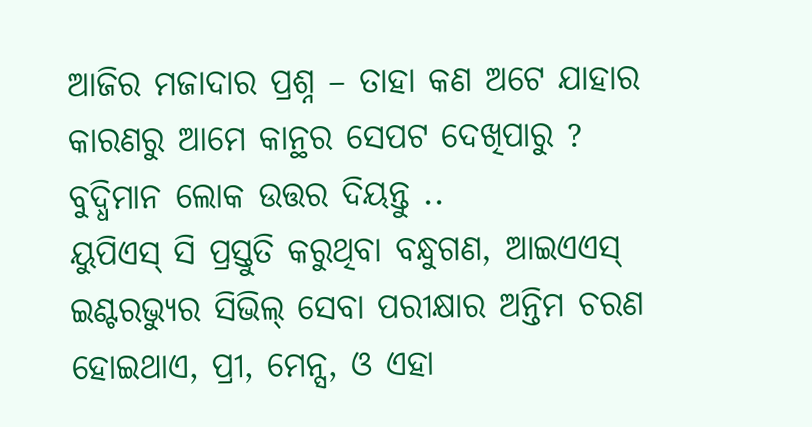ଆଜିର ମଜାଦାର ପ୍ରଶ୍ନ – ତାହା କଣ ଅଟେ ଯାହାର କାରଣରୁ ଆମେ କାନ୍ଥର ସେପଟ ଦେଖିପାରୁ ? ବୁଦ୍ଧିମାନ ଲୋକ ଉତ୍ତର ଦିୟନ୍ତୁ ..
ୟୁପିଏସ୍ ସି ପ୍ରସ୍ତୁତି କରୁଥିବା ବନ୍ଧୁଗଣ, ଆଇଏଏସ୍ ଇଣ୍ଟରଭ୍ୟୁର ସିଭିଲ୍ ସେବା ପରୀକ୍ଷାର ଅନ୍ତିମ ଚରଣ ହୋଇଥାଏ, ପ୍ରୀ, ମେନ୍ସ, ଓ ଏହା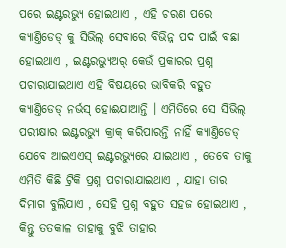ପରେ ଇଣ୍ଟରଭ୍ୟୁ ହୋଇଥାଏ , ଏହି ଚରଣ ପରେ କ୍ୟାଣ୍ତିଡେଡ୍ କୁ ସିଭିଲ୍ ସେବାରେ ବିଭିନ୍ନ ପଦ ପାଇଁ ବଛା ହୋଇଥାଏ , ଇଣ୍ଟରଭ୍ୟୁଅର୍ କେଉଁ ପ୍ରକାରର ପ୍ରଶ୍ନ ପଚାରାଯାଇଥାଏ ଏହି ବିଷୟରେ ଭାବିକରି ବହୁତ କ୍ୟାଣ୍ତିଡେଡ୍ ନର୍ଭସ୍ ହୋଈଯାଆନ୍ତି । ଏମିତିରେ ସେ ସିଭିଲ୍ ପରୀକ୍ଷାର ଇଣ୍ଟରଭ୍ୟୁ କ୍ରାକ୍ କରିପାରନ୍ତି ନାହିଁ କ୍ୟାଣ୍ତିଡେଡ୍ ଯେବେ ଆଇଏଏସ୍ ଇଣ୍ଟରଭ୍ୟୁରେ ଯାଇଥାଏ , ତେବେ ତାକୁ ଏମିତି କିଛି ଟ୍ରିକି ପ୍ରଶ୍ନ ପଚାରାଯାଇଥାଏ , ଯାହା ତାର ଦିମାଗ ବୁଲିଯାଏ , ସେହି ପ୍ରଶ୍ନ ବହୁତ ସହଜ ହୋଇଥାଏ , କିନ୍ତୁ ତତକାଳ ତାହାକୁ ବୁଝି ତାହାର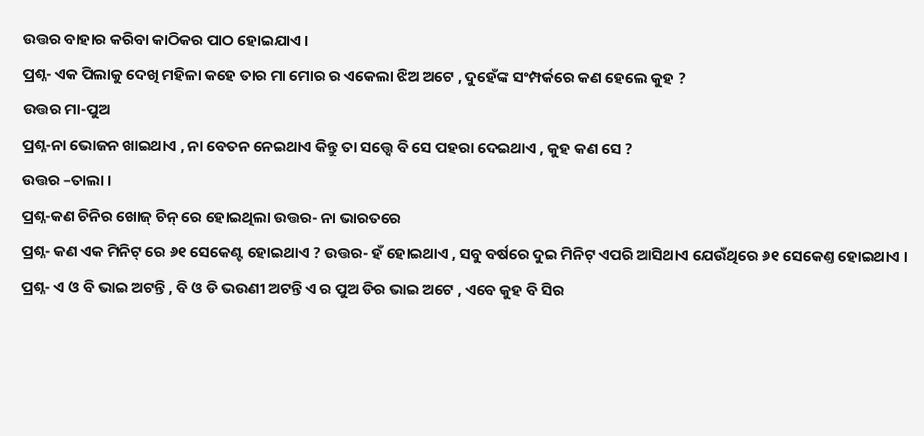ଉତ୍ତର ବାହାର କରିବା କାଠିକର ପାଠ ହୋଇଯାଏ ।
ପ୍ରଶ୍ନ- ଏକ ପିଲାକୁ ଦେଖି ମହିଳା କହେ ତାର ମା ମୋର ର ଏକେଲା ଝିଅ ଅଟେ , ଦୁହେଁଙ୍କ ସଂମ୍ପର୍କରେ କଣ ହେଲେ କୁହ ?
ଉତ୍ତର ମା-ପୁଅ
ପ୍ରଶ୍ନ-ନା ଭୋଜନ ଖାଇଥାଏ , ନା ବେତନ ନେଇଥାଏ କିନ୍ତୁ ତା ସତ୍ତ୍ୱେ ବି ସେ ପହରା ଦେଇଥାଏ , କୁହ କଣ ସେ ?
ଉତ୍ତର –ତାଲା ।
ପ୍ରଶ୍ନ-କଣ ଚିନିର ଖୋଜ୍ ଚିନ୍ ରେ ହୋଇଥିଲା ଉତ୍ତର- ନା ଭାରତରେ
ପ୍ରଶ୍ନ- କଣ ଏକ ମିନିଟ୍ ରେ ୬୧ ସେକେଣ୍ଟ ହୋଇଥାଏ ? ଉତ୍ତର- ହଁ ହୋଇଥାଏ , ସବୁ ବର୍ଷରେ ଦୁଇ ମିନିଟ୍ ଏପରି ଆସିଥାଏ ଯେଉଁଥିରେ ୬୧ ସେକେଣ୍ତ ହୋଇଥାଏ ।
ପ୍ରଶ୍ନ- ଏ ଓ ବି ଭାଇ ଅଟନ୍ତି , ବି ଓ ଡି ଭଉଣୀ ଅଟନ୍ତି ଏ ର ପୁଅ ଡିର ଭାଇ ଅଟେ , ଏବେ କୁହ ବି ସିର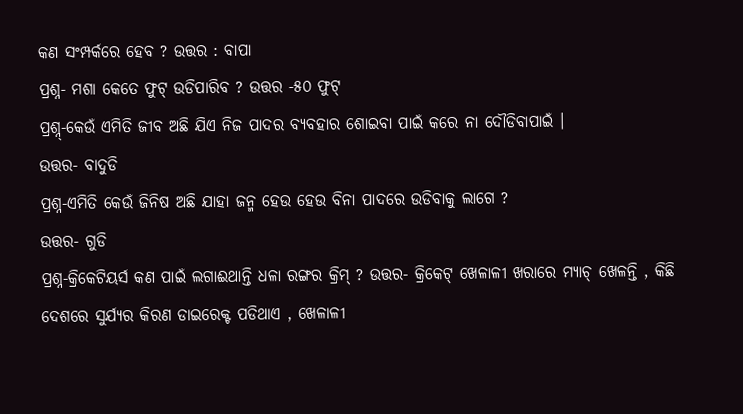କଣ ସଂମ୍ପର୍କରେ ହେବ ? ଉତ୍ତର : ବାପା
ପ୍ରଶ୍ନ- ମଶା କେତେ ଫୁଟ୍ ଉଡିପାରିବ ? ଉତ୍ତର -୫୦ ଫୁଟ୍
ପ୍ରଶ୍ନ୍-କେଉଁ ଏମିତି ଜୀବ ଅଛି ଯିଏ ନିଜ ପାଦର ବ୍ୟବହାର ଶୋଇବା ପାଇଁ କରେ ନା ଦୌଡିବାପାଇଁ ।
ଉତ୍ତର- ବାଦୁଡି
ପ୍ରଶ୍ନ-ଏମିତି କେଉଁ ଜିନିଷ ଅଛି ଯାହା ଜନ୍ମ ହେଉ ହେଉ ବିନା ପାଦରେ ଉଡିବାକୁ ଲାଗେ ?
ଉତ୍ତର- ଗୁଡି
ପ୍ରଶ୍ନ-କ୍ରିକେଟିୟର୍ସ କଣ ପାଇଁ ଲଗାଈଥାନ୍ତି ଧଳା ରଙ୍ଗର କ୍ରିମ୍ ? ଉତ୍ତର- କ୍ରିକେଟ୍ ଖେଳାଳୀ ଖରାରେ ମ୍ୟାଚ୍ ଖେଳନ୍ତି , କିଛି ଦେଶରେ ସୁର୍ଯ୍ୟର କିରଣ ଡାଇରେକ୍ଟ ପଡିଥାଏ , ଖେଳାଳୀ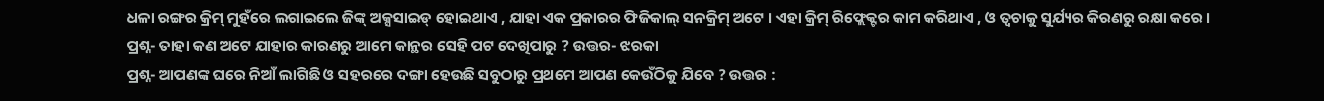ଧଳା ରଙ୍ଗର କ୍ରିମ୍ ମୁହଁରେ ଲଗାଇଲେ ଜିଙ୍କ୍ ଅକ୍ସସାଇଡ୍ ହୋଇଥାଏ , ଯାହା ଏକ ପ୍ରକାରର ଫିଜିକାଲ୍ ସନକ୍ରିମ୍ ଅଟେ । ଏହା କ୍ରିମ୍ ରିଫ୍ଲେକ୍ଟର କାମ କରିଥାଏ , ଓ ତ୍ୱଚାକୁ ସୁର୍ଯ୍ୟର କିରଣରୁ ରକ୍ଷା କରେ ।
ପ୍ରଶ୍ନ- ତାହା କଣ ଅଟେ ଯାହାର କାରଣରୁ ଆମେ କାନ୍ଥର ସେହି ପଟ ଦେଖିପାରୁ ? ଉତ୍ତର- ଝରକା
ପ୍ରଶ୍ନ- ଆପଣଙ୍କ ଘରେ ନିଆଁ ଲାଗିଛି ଓ ସହରରେ ଦଙ୍ଗା ହେଉଛି ସବୁଠାରୁ ପ୍ରଥମେ ଆପଣ କେଉଁଠିକୁ ଯିବେ ? ଉତ୍ତର :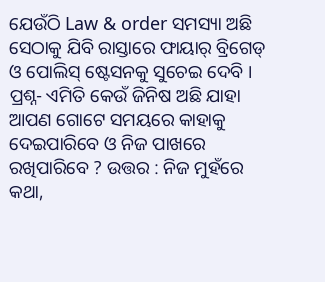ଯେଉଁଠି Law & order ସମସ୍ୟା ଅଛି ସେଠାକୁ ଯିବି ରାସ୍ତାରେ ଫାୟାର୍ ବ୍ରିଗେଡ୍ ଓ ପୋଲିସ୍ ଷ୍ଟେସନକୁ ସୁଚେଇ ଦେବି ।
ପ୍ରଶ୍ନ- ଏମିତି କେଉଁ ଜିନିଷ ଅଛି ଯାହା ଆପଣ ଗୋଟେ ସମୟରେ କାହାକୁ ଦେଇପାରିବେ ଓ ନିଜ ପାଖରେ ରଖିପାରିବେ ? ଉତ୍ତର : ନିଜ ମୁହଁରେ କଥା,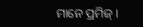ମାନେ ପ୍ରମିଜ୍ ।